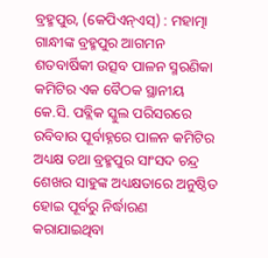ବ୍ରହ୍ମପୁର, (କେପିଏନ୍ଏସ୍) : ମହାତ୍ମା ଗାନ୍ଧୀଙ୍କ ବ୍ରହ୍ମପୁର ଆଗମନ ଶତବାର୍ଷିକୀ ଉତ୍ସବ ପାଳନ ସ୍ମରଣିକା କମିଟିର ଏକ ବୈଠକ ସ୍ଥାନୀୟ କେ.ସି. ପବ୍ଲିକ ସ୍କୁଲ ପରିସରରେ ରବିବାର ପୂର୍ବାହ୍ନରେ ପାଳନ କମିଟିର ଅଧ୍ୟକ୍ଷ ତଥା ବ୍ରହ୍ମପୁର ସାଂସଦ ଚନ୍ଦ୍ର ଶେଖର ସାହୁଙ୍କ ଅଧ୍ୟକ୍ଷତାରେ ଅନୁଷ୍ଠିତ ହୋଇ ପୂର୍ବରୁ ନିର୍ଦ୍ଧାରଣ କରାଯାଇଥିବା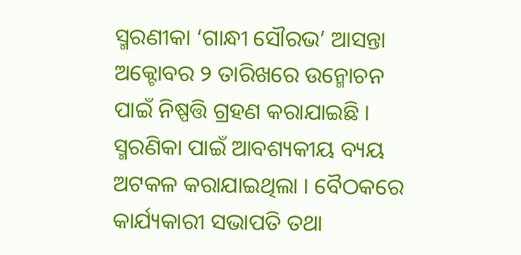ସ୍ମରଣୀକା ‘ଗାନ୍ଧୀ ସୌରଭ’ ଆସନ୍ତା ଅକ୍ଟୋବର ୨ ତାରିଖରେ ଉନ୍ମୋଚନ ପାଇଁ ନିଷ୍ପତ୍ତି ଗ୍ରହଣ କରାଯାଇଛି । ସ୍ମରଣିକା ପାଇଁ ଆବଶ୍ୟକୀୟ ବ୍ୟୟ ଅଟକଳ କରାଯାଇଥିଲା । ବୈଠକରେ କାର୍ଯ୍ୟକାରୀ ସଭାପତି ତଥା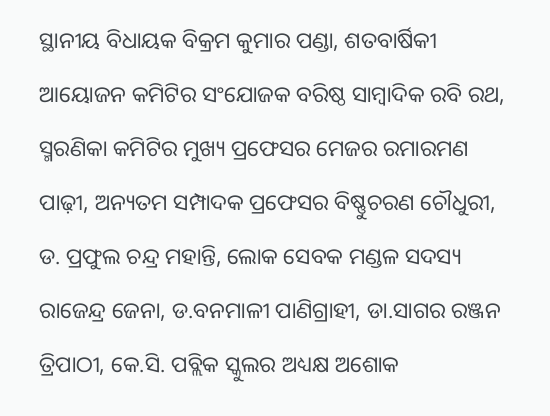ସ୍ଥାନୀୟ ବିଧାୟକ ବିକ୍ରମ କୁମାର ପଣ୍ଡା, ଶତବାର୍ଷିକୀ ଆୟୋଜନ କମିଟିର ସଂଯୋଜକ ବରିଷ୍ଠ ସାମ୍ବାଦିକ ରବି ରଥ, ସ୍ମରଣିକା କମିଟିର ମୁଖ୍ୟ ପ୍ରଫେସର ମେଜର ରମାରମଣ ପାଢ଼ୀ, ଅନ୍ୟତମ ସମ୍ପାଦକ ପ୍ରଫେସର ବିଷ୍ଣୁଚରଣ ଚୌଧୁରୀ, ଡ. ପ୍ରଫୁଲ ଚନ୍ଦ୍ର ମହାନ୍ତି, ଲୋକ ସେବକ ମଣ୍ଡଳ ସଦସ୍ୟ ରାଜେନ୍ଦ୍ର ଜେନା, ଡ.ବନମାଳୀ ପାଣିଗ୍ରାହୀ, ଡା.ସାଗର ରଞ୍ଜନ ତ୍ରିପାଠୀ, କେ.ସି. ପବ୍ଲିକ ସ୍କୁଲର ଅଧ୍ୟକ୍ଷ ଅଶୋକ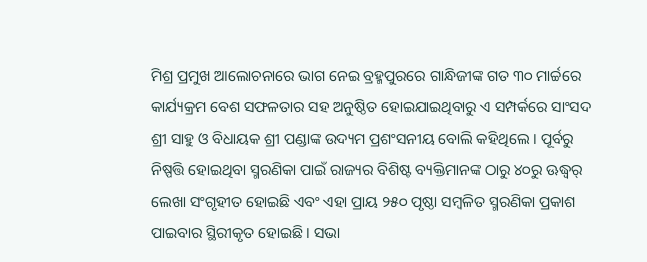ମିଶ୍ର ପ୍ରମୁଖ ଆଲୋଚନାରେ ଭାଗ ନେଇ ବ୍ରହ୍ମପୁରରେ ଗାନ୍ଧିଜୀଙ୍କ ଗତ ୩୦ ମାର୍ଚ୍ଚରେ କାର୍ଯ୍ୟକ୍ରମ ବେଶ ସଫଳତାର ସହ ଅନୁଷ୍ଠିତ ହୋଇଯାଇଥିବାରୁ ଏ ସମ୍ପର୍କରେ ସାଂସଦ ଶ୍ରୀ ସାହୁ ଓ ବିଧାୟକ ଶ୍ରୀ ପଣ୍ଡାଙ୍କ ଉଦ୍ୟମ ପ୍ରଶଂସନୀୟ ବୋଲି କହିଥିଲେ । ପୂର୍ବରୁ ନିଷ୍ପତ୍ତି ହୋଇଥିବା ସ୍ମରଣିକା ପାଇଁ ରାଜ୍ୟର ବିଶିଷ୍ଟ ବ୍ୟକ୍ତିମାନଙ୍କ ଠାରୁ ୪୦ରୁ ଊଦ୍ଧ୍ୱର୍ ଲେଖା ସଂଗୃହୀତ ହୋଇଛି ଏବଂ ଏହା ପ୍ରାୟ ୨୫୦ ପୃଷ୍ଠା ସମ୍ବଳିତ ସ୍ମରଣିକା ପ୍ରକାଶ ପାଇବାର ସ୍ଥିରୀକୃତ ହୋଇଛି । ସଭା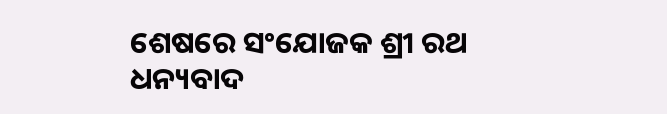ଶେଷରେ ସଂଯୋଜକ ଶ୍ରୀ ରଥ ଧନ୍ୟବାଦ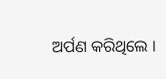ଅର୍ପଣ କରିଥିଲେ ।